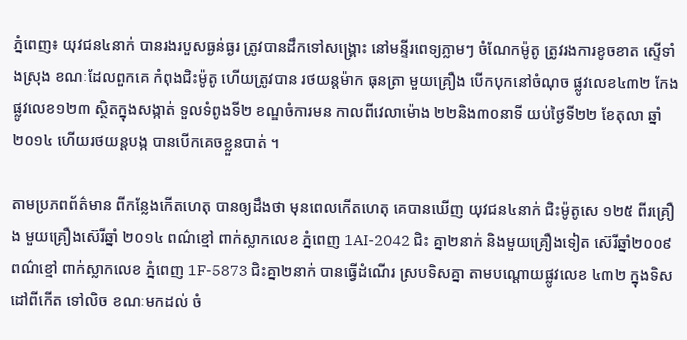ភ្នំពេញ៖ យុវជន៤នាក់ បានរងរបួសធ្ងន់ធ្ងរ ត្រូវបានដឹកទៅសង្គ្រោះ នៅមន្ទីរពេទ្យភ្លាមៗ ចំណែកម៉ូតូ ត្រូវរងការខូចខាត ស្ទើទាំងស្រុង ខណៈដែលពួកគេ កំពុងជិះម៉ូតូ ហើយត្រូវបាន រថយន្តម៉ាក ធុនត្រា មួយគ្រឿង បើកបុកនៅចំណុច ផ្លូវលេខ៤៣២ កែងផ្លូវលេខ១២៣ ស្ថិតក្នុងសង្កាត់ ទួលទំពូងទី២ ខណ្ឌចំការមន កាលពីវេលាម៉ោង ២២និង៣០នាទី យប់ថ្ងៃទី២២ ខែតុលា ឆ្នាំ២០១៤ ហើយរថយន្តបង្ក បានបើកគេចខ្លួនបាត់ ។

តាមប្រភពព័ត៌មាន ពីកន្លែងកើតហេតុ បានឲ្យដឹងថា មុនពេលកើតហេតុ គេបានឃើញ យុវជន៤នាក់ ជិះម៉ូតូសេ ១២៥ ពីរគ្រឿង មួយគ្រឿងស៊េរីឆ្នាំ ២០១៤ ពណ៌ខ្មៅ ពាក់ស្លាកលេខ ភ្នំពេញ 1AI-2042 ជិះ គ្នា២នាក់ និងមួយគ្រឿងទៀត ស៊េរីឆ្នាំ២០០៩ ពណ៌ខ្មៅ ពាក់ស្លាកលេខ ភ្នំពេញ 1F-5873 ជិះគ្នា២នាក់ បានធ្វើដំណើរ ស្របទិសគ្នា តាមបណ្តោយផ្លូវលេខ ៤៣២ ក្នុងទិសដៅពីកើត ទៅលិច ខណៈមកដល់ ចំ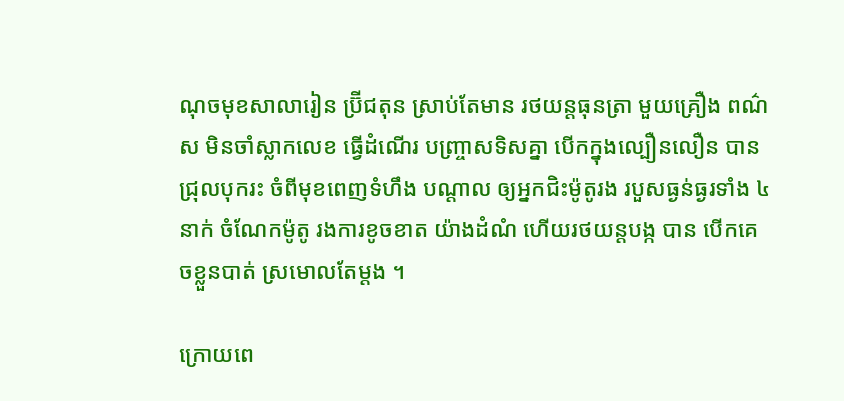ណុចមុខសាលារៀន ប្រ៊ីជតុន ស្រាប់តែមាន រថយន្តធុនត្រា មួយគ្រឿង ពណ៌ស មិនចាំស្លាកលេខ ធ្វើដំណើរ បញ្រ្ចាសទិសគ្នា បើកក្នុងល្បឿនលឿន បានជ្រុលបុករះ ចំពីមុខពេញទំហឹង បណ្តាល ឲ្យអ្នកជិះម៉ូតូរង របួសធ្ងន់ធ្ងរទាំង ៤ នាក់ ចំណែកម៉ូតូ រងការខូចខាត យ៉ាងដំណំ ហើយរថយន្តបង្ក បាន បើកគេចខ្លួនបាត់ ស្រមោលតែម្តង ។

ក្រោយពេ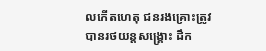លកើតហេតុ ជនរងគ្រោះត្រូវ បានរថយន្តសង្គ្រោះ ដឹក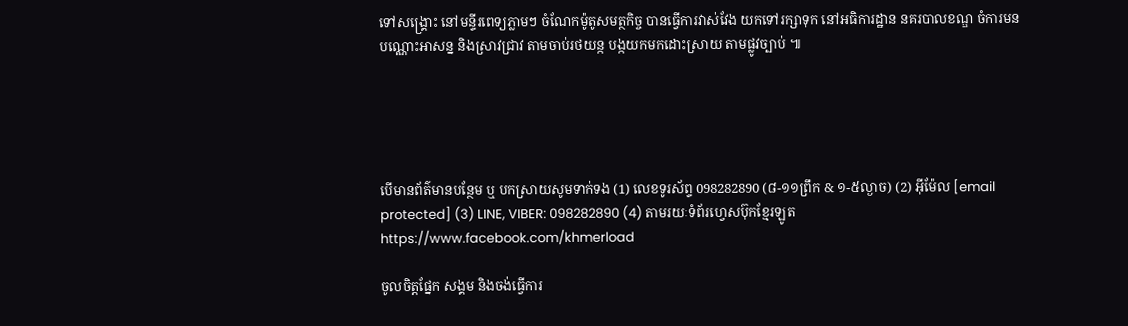ទៅសង្គ្រោះ នៅមន្ទីរពេទ្យភ្លាមៗ ចំណែកម៉ូតូសមត្ថកិច្ច បានធ្វើការវាស់វែង យកទៅរក្សាទុក នៅអធិការដ្ឋាន នគរបាលខណ្ឌ ចំការមន បណ្ណោះអាសន្ន និងស្រាវជ្រាវ តាមចាប់រថយន្ក បង្កយកមកដោះស្រាយ តាមផ្លូវច្បាប់ ៕





បើមានព័ត៌មានបន្ថែម ឬ បកស្រាយសូមទាក់ទង (1) លេខទូរស័ព្ទ 098282890 (៨-១១ព្រឹក & ១-៥ល្ងាច) (2) អ៊ីម៉ែល [email protected] (3) LINE, VIBER: 098282890 (4) តាមរយៈទំព័រហ្វេសប៊ុកខ្មែរឡូត https://www.facebook.com/khmerload

ចូលចិត្តផ្នែក សង្គម និងចង់ធ្វើការ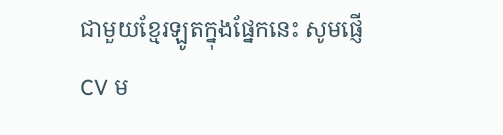ជាមួយខ្មែរឡូតក្នុងផ្នែកនេះ សូមផ្ញើ CV ម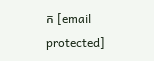ក [email protected]